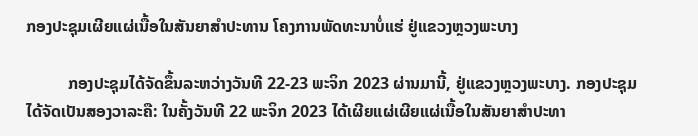ກອງປະຊຸມເຜີຍແຜ່ເນື້ອໃນສັນຍາສໍາປະທານ ໂຄງການພັດທະນາບໍ່ແຮ່ ຢູ່ແຂວງຫຼວງພະບາງ

          ກອງປະຊຸມໄດ້ຈັດຂຶ້ນລະຫວ່າງວັນທີ 22-23 ພະຈິກ 2023 ຜ່ານມານີ້, ຢູ່ແຂວງຫຼວງພະບາງ. ກອງປະຊຸມໄດ້ຈັດເປັນສອງວາລະຄື: ໃນຄັ້ງວັນທີ 22 ພະຈິກ 2023 ໄດ້ເຜີຍແຜ່ເຜີຍແຜ່ເນື້ອໃນສັນຍາສໍາປະທາ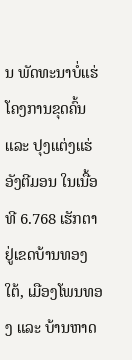ນ ພັດທະນາບໍ່ແຮ່ ໂຄງການຂຸດຄົ້ນ ແລະ ປຸງແຕ່ງແຮ່ອັງຕີມອນ ໃນເນື້ອທີ 6.768 ເຮັກຕາ ຢູ່ເຂດບ້ານທອງໃຕ້, ເມືອງໂພນທອງ ແລະ ບ້ານຫາດ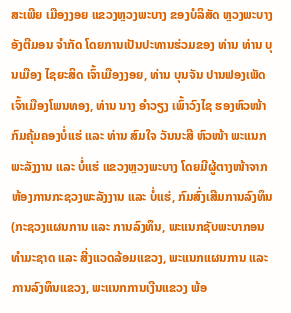ສະເພີຍ ເມືອງງອຍ ແຂວງຫຼວງພະບາງ ຂອງບໍລິສັດ ຫຼວງພະບາງອັງຕີມອນ ຈໍາກັດ ໂດຍການເປັນປະທານຮ່ວມຂອງ ທ່ານ ທ່ານ ບຸນເມືອງ ໄຊຍະສິດ ເຈົ້າເມືອງງອຍ, ທ່ານ ບຸນຈັນ ປານຟອງເພັດ ເຈົ້າເມືອງໂພນທອງ, ທ່ານ ນາງ ອໍາວຽງ ເພົ້າວົງໄຊ ຮອງຫົວໜ້າກົມຄຸ້ມຄອງບໍ່ແຮ່ ແລະ ທ່ານ ສົມໃຈ ວັນນະສີ ຫົວໜ້າ ພະແນກພະລັງງານ ແລະ ບໍ່ແຮ່ ແຂວງຫຼວງພະບາງ ໂດຍມີຜູ້ຕາງໜ້າຈາກ ຫ້ອງການກະຊວງພະລັງງານ ແລະ ບໍ່ແຮ່, ກົມສົ່ງເສີມການລົງທຶນ (ກະຊວງແຜນການ ແລະ ການລົງທຶນ, ພະແນກຊັບພະບາກອນທໍາມະຊາດ ແລະ ສີ່ງແວດລ້ອມແຂວງ, ພະແນກແຜນການ ແລະ ການລົງທຶນແຂວງ, ພະແນກການເງີນແຂວງ ພ້ອ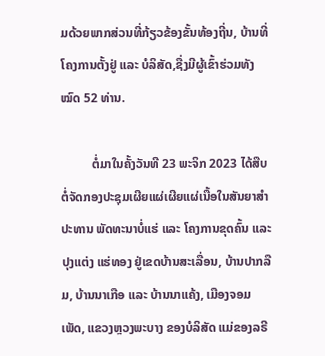ມດ້ວຍພາກສ່ວນທີ່ກ້ຽວຂ້ອງຂັ້ນທ້ອງຖີ່ນ, ບ້ານທີ່ໂຄງການຕັ້ງຢູ່ ແລະ ບໍລິສັດ,ຊື່ງມີຜູ້ເຂົ້າຮ່ວມທັງໝົດ 52 ທ່ານ.

          ຕໍ່ມາໃນຄັ້ງວັນທີ 23 ພະຈິກ 2023 ໄດ້ສືບຕໍ່ຈັດກອງປະຊຸມເຜີຍແຜ່ເຜີຍແຜ່ເນື້ອໃນສັນຍາສໍາປະທານ ພັດທະນາບໍ່ແຮ່ ແລະ ໂຄງການຂຸດຄົ້ນ ແລະ ປຸງແຕ່ງ ແຮ່ທອງ ຢູ່ເຂດບ້ານສະເລື່ອນ, ບ້ານປາກລືມ, ບ້ານນາເກືອ ແລະ ບ້ານນາແຄ້ງ, ເມືອງຈອມເພັດ, ແຂວງຫຼວງພະບາງ ຂອງບໍລິສັດ ແມ່ຂອງລຣີ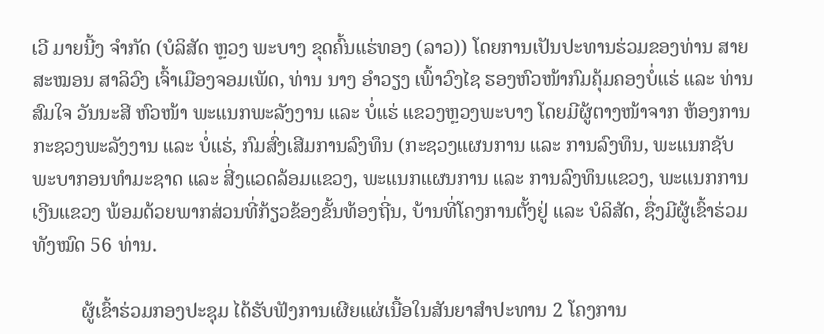ເວີ ມາຍນີ້ງ ຈໍາກັດ (ບໍລິສັດ ຫຼວງ ພະບາງ ຂຸດຄົ້ນແຮ່ທອງ (ລາວ)) ໂດຍການເປັນປະທານຮ່ວມຂອງທ່ານ ສາຍສະໝອນ ສາລິວົງ ເຈົ້າເມືອງຈອມເພັດ, ທ່ານ ນາງ ອໍາວຽງ ເພົ້າວົງໄຊ ຮອງຫົວໜ້າກົມຄຸ້ມຄອງບໍ່ແຮ່ ແລະ ທ່ານ ສົມໃຈ ວັນນະສີ ຫົວໜ້າ ພະແນກພະລັງງານ ແລະ ບໍ່ແຮ່ ແຂວງຫຼວງພະບາງ ໂດຍມີຜູ້ຕາງໜ້າຈາກ ຫ້ອງການກະຊວງພະລັງງານ ແລະ ບໍ່ແຮ່, ກົມສົ່ງເສີມການລົງທຶນ (ກະຊວງແຜນການ ແລະ ການລົງທຶນ, ພະແນກຊັບພະບາກອນທໍາມະຊາດ ແລະ ສີ່ງແວດລ້ອມແຂວງ, ພະແນກແຜນການ ແລະ ການລົງທຶນແຂວງ, ພະແນກການເງີນແຂວງ ພ້ອມດ້ວຍພາກສ່ວນທີ່ກ້ຽວຂ້ອງຂັ້ນທ້ອງຖີ່ນ, ບ້ານທີ່ໂຄງການຕັ້ງຢູ່ ແລະ ບໍລິສັດ, ຊື່ງມີຜູ້ເຂົ້າຮ່ວມທັງໝົດ 56 ທ່ານ.

          ຜູ້ເຂົ້າຮ່ວມກອງປະຊຸມ ໄດ້ຮັບຟັງການເຜີຍແຜ່ເນື້ອໃນສັນຍາສໍາປະທານ 2 ໂຄງການ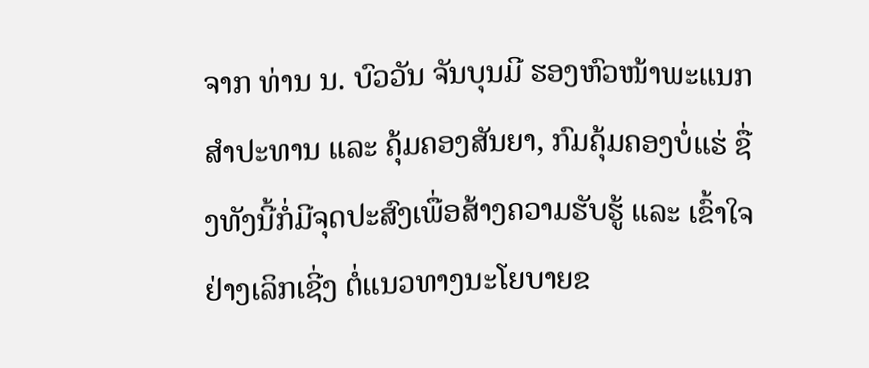ຈາກ ທ່ານ ນ. ບົວວັນ ຈັນບຸນມີ ຮອງຫົວໜ້າພະແນກສໍາປະທານ ແລະ ຄຸ້ມຄອງສັນຍາ, ກົມຄຸ້ມຄອງບໍ່ແຮ່ ຊື່ງທັງນີ້ກໍ່ມີຈຸດປະສົງເພື່ອສ້າງຄວາມຮັບຮູ້ ແລະ ເຂົ້າໃຈຢ່າງເລິກເຊີ່ງ ຕໍ່ແນວທາງນະໂຍບາຍຂ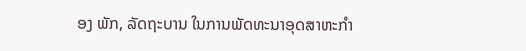ອງ ພັກ, ລັດຖະບານ ໃນການພັດທະນາອຸດສາຫະກໍາ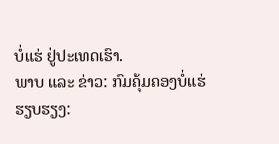ບໍ່ແຮ່ ຢູ່ປະເທດເຮົາ.
ພາບ ແລະ ຂ່າວ: ກົມຄຸ້ມຄອງບໍ່ແຮ່
ຮຽບຮຽງ: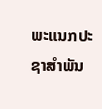ພະແນກປະຊາສຳພັນ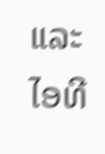ແລະ ໄອທີ